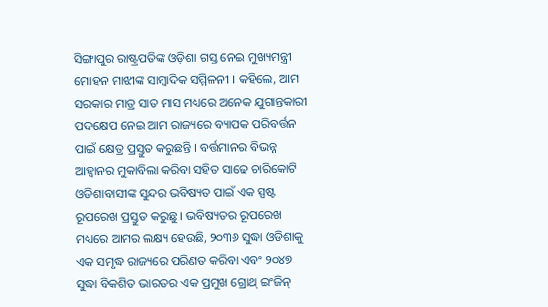ସିଙ୍ଗାପୁର ରାଷ୍ଟ୍ରପତିଙ୍କ ଓଡ଼ିଶା ଗସ୍ତ ନେଇ ମୁଖ୍ୟମନ୍ତ୍ରୀ ମୋହନ ମାଝୀଙ୍କ ସାମ୍ବାଦିକ ସମ୍ମିଳନୀ । କହିଲେ, ଆମ ସରକାର ମାତ୍ର ସାତ ମାସ ମଧ୍ୟରେ ଅନେକ ଯୁଗାନ୍ତକାରୀ ପଦକ୍ଷେପ ନେଇ ଆମ ରାଜ୍ୟରେ ବ୍ୟାପକ ପରିବର୍ତ୍ତନ ପାଇଁ କ୍ଷେତ୍ର ପ୍ରସ୍ତୁତ କରୁଛନ୍ତି । ବର୍ତ୍ତମାନର ବିଭନ୍ନ ଆହ୍ୱାନର ମୁକାବିଲା କରିବା ସହିତ ସାଢେ ଚାରିକୋଟି ଓଡିଶାବାସୀଙ୍କ ସୁନ୍ଦର ଭବିଷ୍ୟତ ପାଇଁ ଏକ ସ୍ପଷ୍ଟ ରୂପରେଖ ପ୍ରସ୍ତୁତ କରୁଛୁ । ଭବିଷ୍ୟତର ରୂପରେଖ ମଧ୍ୟରେ ଆମର ଲକ୍ଷ୍ୟ ହେଉଛି, ୨୦୩୬ ସୁଦ୍ଧା ଓଡିଶାକୁ ଏକ ସମୃଦ୍ଧ ରାଜ୍ୟରେ ପରିଣତ କରିବା ଏବଂ ୨୦୪୭ ସୁଦ୍ଧା ବିକଶିତ ଭାରତର ଏକ ପ୍ରମୁଖ ଗ୍ରୋଥ୍ ଇଂଜିନ୍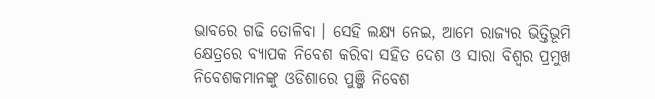ଭାବରେ ଗଢି ତୋଳିବା । ସେହି ଲକ୍ଷ୍ୟ ନେଇ, ଆମେ ରାଜ୍ୟର ଭିତ୍ତିଭୂମି କ୍ଷେତ୍ରରେ ବ୍ୟାପକ ନିବେଶ କରିବା ସହିତ ଦେଶ ଓ ସାରା ବିଶ୍ୱର ପ୍ରମୁଖ ନିବେଶକମାନଙ୍କୁ ଓଡିଶାରେ ପୁଞ୍ଜି ନିବେଶ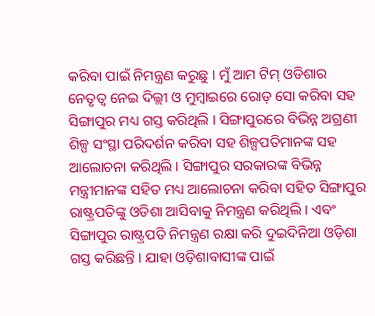କରିବା ପାଇଁ ନିମନ୍ତ୍ରଣ କରୁଛୁ । ମୁଁ ଆମ ଟିମ୍ ଓଡିଶାର ନେତୃତ୍ୱ ନେଇ ଦିଲ୍ଲୀ ଓ ମୁମ୍ବାଇରେ ରୋଡ୍ ସୋ କରିବା ସହ ସିଙ୍ଗାପୁର ମଧ୍ୟ ଗସ୍ତ କରିଥିଲି । ସିଙ୍ଗାପୁରରେ ବିଭିନ୍ନ ଅଗ୍ରଣୀ ଶିଳ୍ପ ସଂସ୍ଥା ପରିଦର୍ଶନ କରିବା ସହ ଶିଳ୍ପପତିମାନଙ୍କ ସହ ଆଲୋଚନା କରିଥିଲି । ସିଙ୍ଗାପୁର ସରକାରଙ୍କ ବିଭିନ୍ନ ମନ୍ତ୍ରୀମାନଙ୍କ ସହିତ ମଧ୍ୟ ଆଲୋଚନା କରିବା ସହିତ ସିଙ୍ଗାପୁର ରାଷ୍ଟ୍ରପତିଙ୍କୁ ଓଡିଶା ଆସିବାକୁ ନିମନ୍ତ୍ରଣ କରିଥିଲି । ଏବଂ ସିଙ୍ଗାପୁର ରାଷ୍ଟ୍ରପତି ନିମନ୍ତ୍ରଣ ରକ୍ଷା କରି ଦୁଇଦିନିଆ ଓଡ଼ିଶା ଗସ୍ତ କରିଛନ୍ତି । ଯାହା ଓଡ଼ିଶାବାସୀଙ୍କ ପାଇଁ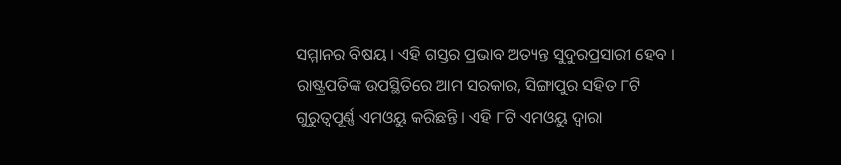ସମ୍ମାନର ବିଷୟ । ଏହି ଗସ୍ତର ପ୍ରଭାବ ଅତ୍ୟନ୍ତ ସୁଦୁରପ୍ରସାରୀ ହେବ ।
ରାଷ୍ଟ୍ରପତିଙ୍କ ଉପସ୍ଥିତିରେ ଆମ ସରକାର, ସିଙ୍ଗାପୁର ସହିତ ୮ଟି ଗୁରୁତ୍ୱପୂର୍ଣ୍ଣ ଏମଓୟୁ କରିଛନ୍ତି । ଏହି ୮ଟି ଏମଓୟୁ ଦ୍ୱାରା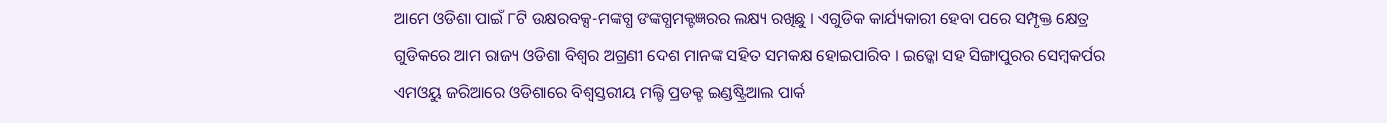ଆମେ ଓଡିଶା ପାଇଁ ୮ଟି ଉକ୍ଷରବକ୍ସ-ମଙ୍କଗ୍ଧ ଙଙ୍କଗ୍ଧମକ୍ଟଜ୍ଞରର ଲକ୍ଷ୍ୟ ରଖିଛୁ । ଏଗୁଡିକ କାର୍ଯ୍ୟକାରୀ ହେବା ପରେ ସମ୍ପୃକ୍ତ କ୍ଷେତ୍ର ଗୁଡିକରେ ଆମ ରାଜ୍ୟ ଓଡିଶା ବିଶ୍ୱର ଅଗ୍ରଣୀ ଦେଶ ମାନଙ୍କ ସହିତ ସମକକ୍ଷ ହୋଇପାରିବ । ଇଡ୍କୋ ସହ ସିଙ୍ଗାପୁରର ସେମ୍ବକର୍ପର ଏମଓୟୁ ଜରିଆରେ ଓଡିଶାରେ ବିଶ୍ୱସ୍ତରୀୟ ମଲ୍ଟି ପ୍ରଡକ୍ଟ ଇଣ୍ଡଷ୍ଟ୍ରିଆଲ ପାର୍କ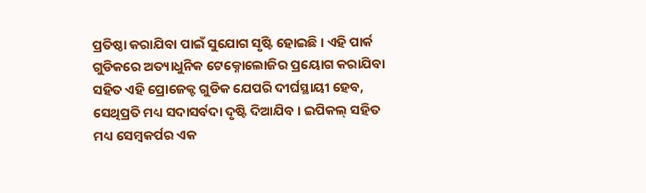ପ୍ରତିଷ୍ଠା କରାଯିବା ପାଇଁ ସୁଯୋଗ ସୃଷ୍ଟି ହୋଇଛି । ଏହି ପାର୍କ ଗୁଡିକରେ ଅତ୍ୟାଧୁନିକ ଟେକ୍ନୋଲୋଜିର ପ୍ରୟୋଗ କରାଯିବା ସହିତ ଏହି ପ୍ରୋଜେକ୍ଟ ଗୁଡିକ ଯେପରି ଦୀର୍ଘସ୍ଥାୟୀ ହେବ, ସେଥିପ୍ରତି ମଧ୍ୟ ସଦାସର୍ବଦା ଦୃଷ୍ଟି ଦିଆଯିବ । ଇପିକଲ୍ ସହିତ ମଧ୍ୟ ସେମ୍ବକର୍ପର ଏକ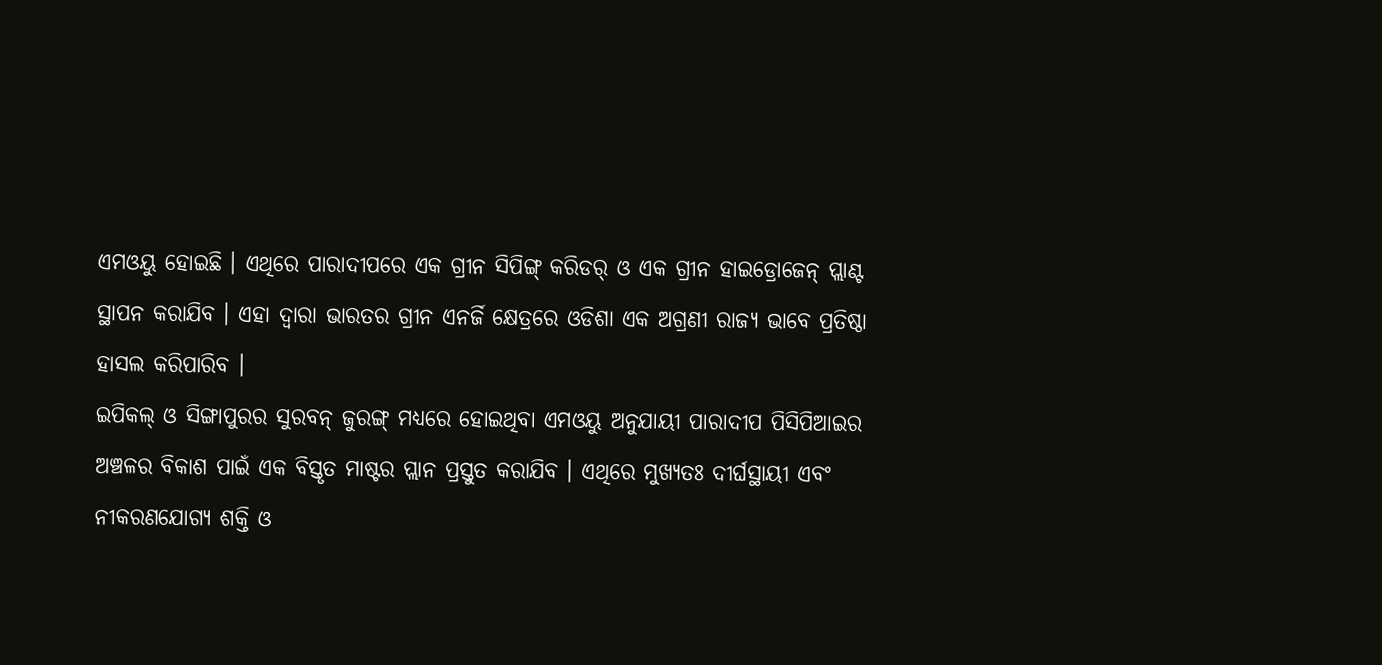ଏମଓୟୁ ହୋଇଛି । ଏଥିରେ ପାରାଦୀପରେ ଏକ ଗ୍ରୀନ ସିପିଙ୍ଗ୍ କରିଡର୍ ଓ ଏକ ଗ୍ରୀନ ହାଇଡ୍ରୋଜେନ୍ ପ୍ଲାଣ୍ଟ ସ୍ଥାପନ କରାଯିବ । ଏହା ଦ୍ୱାରା ଭାରତର ଗ୍ରୀନ ଏନର୍ଜି କ୍ଷେତ୍ରରେ ଓଡିଶା ଏକ ଅଗ୍ରଣୀ ରାଜ୍ୟ ଭାବେ ପ୍ରତିଷ୍ଠା ହାସଲ କରିପାରିବ ।
ଇପିକଲ୍ ଓ ସିଙ୍ଗାପୁରର ସୁରବନ୍ ଜୁରଙ୍ଗ୍ ମଧ୍ୟରେ ହୋଇଥିବା ଏମଓୟୁ ଅନୁଯାୟୀ ପାରାଦୀପ ପିସିପିଆଇର ଅଞ୍ଚଳର ବିକାଶ ପାଇଁ ଏକ ବିସ୍ତୃତ ମାଷ୍ଟର ପ୍ଲାନ ପ୍ରସ୍ତୁତ କରାଯିବ । ଏଥିରେ ମୁଖ୍ୟତଃ ଦୀର୍ଘସ୍ଥାୟୀ ଏବଂ ନୀକରଣଯୋଗ୍ୟ ଶକ୍ତି ଓ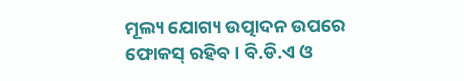ମୂଲ୍ୟ ଯୋଗ୍ୟ ଉତ୍ପାଦନ ଉପରେ ଫୋକସ୍ ରହିବ । ବି.ଡି.ଏ ଓ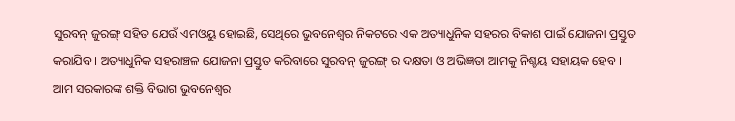ସୁରବନ୍ ଜୁରଙ୍ଗ୍ ସହିତ ଯେଉଁ ଏମଓୟୁ ହୋଇଛି, ସେଥିରେ ଭୁବନେଶ୍ୱର ନିକଟରେ ଏକ ଅତ୍ୟାଧୁନିକ ସହରର ବିକାଶ ପାଇଁ ଯୋଜନା ପ୍ରସ୍ତୁତ କରାଯିବ । ଅତ୍ୟାଧୁନିକ ସହରାଞ୍ଚଳ ଯୋଜନା ପ୍ରସ୍ତୁତ କରିବାରେ ସୁରବନ୍ ଜୁରଙ୍ଗ୍ ର ଦକ୍ଷତା ଓ ଅଭିଜ୍ଞତା ଆମକୁ ନିଶ୍ଚୟ ସହାୟକ ହେବ ।
ଆମ ସରକାରଙ୍କ ଶକ୍ତି ବିଭାଗ ଭୁବନେଶ୍ୱର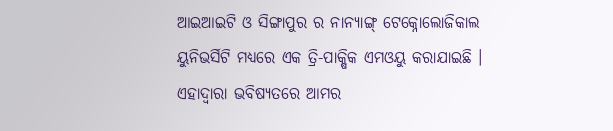ଆଇଆଇଟି ଓ ସିଙ୍ଗାପୁର ର ନାନ୍ୟାଙ୍ଗ୍ ଟେକ୍ନୋଲୋଜିକାଲ ୟୁନିଭର୍ସିଟି ମଧ୍ୟରେ ଏକ ତ୍ରି-ପାକ୍ଷିକ ଏମଓୟୁ କରାଯାଇଛି । ଏହାଦ୍ୱାରା ଭବିଷ୍ୟତରେ ଆମର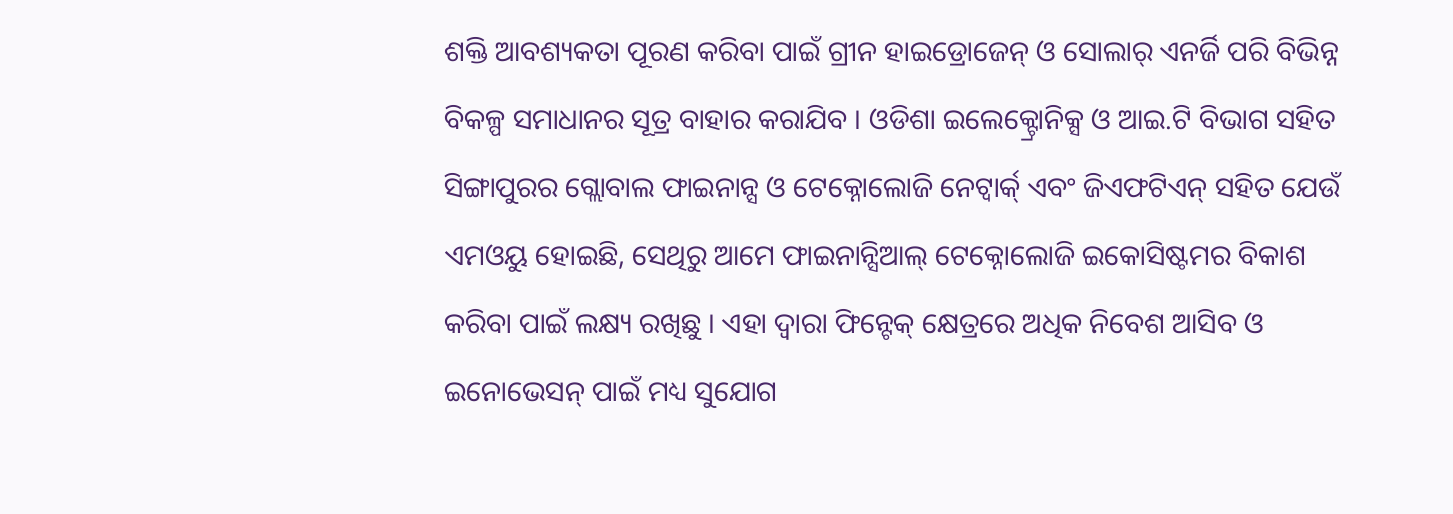ଶକ୍ତି ଆବଶ୍ୟକତା ପୂରଣ କରିବା ପାଇଁ ଗ୍ରୀନ ହାଇଡ୍ରୋଜେନ୍ ଓ ସୋଲାର୍ ଏନର୍ଜି ପରି ବିଭିନ୍ନ ବିକଳ୍ପ ସମାଧାନର ସୂତ୍ର ବାହାର କରାଯିବ । ଓଡିଶା ଇଲେକ୍ଟ୍ରୋନିକ୍ସ ଓ ଆଇ.ଟି ବିଭାଗ ସହିତ ସିଙ୍ଗାପୁରର ଗ୍ଲୋବାଲ ଫାଇନାନ୍ସ ଓ ଟେକ୍ନୋଲୋଜି ନେଟ୍ୱାର୍କ୍ ଏବଂ ଜିଏଫଟିଏନ୍ ସହିତ ଯେଉଁ ଏମଓୟୁ ହୋଇଛି, ସେଥିରୁ ଆମେ ଫାଇନାନ୍ସିଆଲ୍ ଟେକ୍ନୋଲୋଜି ଇକୋସିଷ୍ଟମର ବିକାଶ କରିବା ପାଇଁ ଲକ୍ଷ୍ୟ ରଖିଛୁ । ଏହା ଦ୍ୱାରା ଫିନ୍ଟେକ୍ କ୍ଷେତ୍ରରେ ଅଧିକ ନିବେଶ ଆସିବ ଓ ଇନୋଭେସନ୍ ପାଇଁ ମଧ୍ୟ ସୁଯୋଗ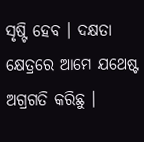ସୃଷ୍ଟି ହେବ । ଦକ୍ଷତା କ୍ଷେତ୍ରରେ ଆମେ ଯଥେଷ୍ଟ ଅଗ୍ରଗତି କରିଛୁ ।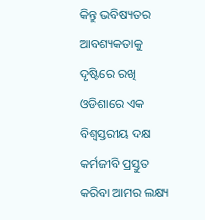କିନ୍ତୁ ଭବିଷ୍ୟତର ଆବଶ୍ୟକତାକୁ ଦୃଷ୍ଟିରେ ରଖି ଓଡିଶାରେ ଏକ ବିଶ୍ୱସ୍ତରୀୟ ଦକ୍ଷ କର୍ମଜୀବି ପ୍ରସ୍ତୁତ କରିବା ଆମର ଲକ୍ଷ୍ୟ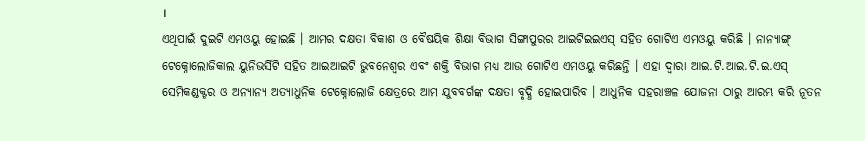।
ଏଥିପାଇଁ ଦୁଇଟି ଏମଓୟୁ ହୋଇଛି । ଆମର ଦକ୍ଷତା ବିକାଶ ଓ ବୈଷୟିକ ଶିକ୍ଷା ବିଭାଗ ସିଙ୍ଗାପୁରର ଆଇଟିଇଇଏସ୍ ସହିତ ଗୋଟିଏ ଏମଓୟୁ କରିଛି । ନାନ୍ୟାଙ୍ଗ୍ ଟେକ୍ନୋଲୋଜିକାଲ ୟୁନିଭର୍ସିଟି ସହିତ ଆଇଆଇଟି ଭୁବନେଶ୍ୱର ଏବଂ ଶକ୍ତି ବିଭାଗ ମଧ୍ୟ ଆଉ ଗୋଟିଏ ଏମଓୟୁ କରିଛନ୍ତି । ଏହା ଦ୍ୱାରା ଆଇ.ଟି.ଆଇ.ଟି.ଇ.ଏସ୍ ସେମିକଣ୍ଡକ୍ଟର ଓ ଅନ୍ୟାନ୍ୟ ଅତ୍ୟାଧୁନିକ ଟେକ୍ନୋଲୋଜି କ୍ଷେତ୍ରରେ ଆମ ଯୁବବର୍ଗଙ୍କ ଦକ୍ଷତା ବୃଦ୍ଧି ହୋଇପାରିବ । ଆଧୁନିକ ସହରାଞ୍ଚଳ ଯୋଜନା ଠାରୁ ଆରମ୍ଭ କରି ନୂତନ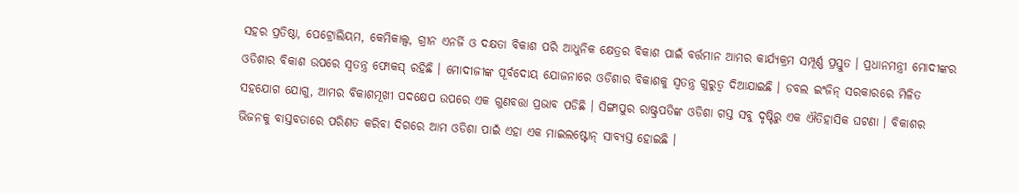ସହର ପ୍ରତିଷ୍ଠା, ପେଟ୍ରୋଲିୟମ, କେମିକାଲ୍ସ, ଗ୍ରୀନ ଏନର୍ଜି ଓ ଦକ୍ଷତା ବିକାଶ ପରି ଆଧୁନିକ କ୍ଷେତ୍ରର ବିକାଶ ପାଇଁ ବର୍ତ୍ତମାନ ଆମର କାର୍ଯ୍ୟକ୍ରମ ସମ୍ପୂର୍ଣ୍ଣ ପ୍ରସ୍ତୁତ । ପ୍ରଧାନମନ୍ତ୍ରୀ ମୋଦୀଙ୍କର ଓଡିଶାର ବିକାଶ ଉପରେ ସ୍ୱତନ୍ତ୍ର ଫୋକସ୍ ରହିଛି । ମୋଦୀଜୀଙ୍କ ପୂର୍ବଦୋୟ ଯୋଜନାରେ ଓଡିଶାର ବିକାଶକୁ ସ୍ୱତନ୍ତ୍ର ଗୁରୁତ୍ୱ ଦିଆଯାଇଛି । ଡବଲ ଇଂଜିନ୍ ସରକାରରେ ମିଳିତ ସହଯୋଗ ଯୋଗୁ, ଆମର ବିକାଶମୂଖୀ ପଦକ୍ଷେପ ଉପରେ ଏକ ଗୁଣବତ୍ତା ପ୍ରଭାବ ପଡିଛି । ସିଙ୍ଗାପୁର ରାଷ୍ଟ୍ରପତିଙ୍କ ଓଡିଶା ଗସ୍ତ ସବୁ ଦୃଷ୍ଟିରୁ ଏକ ଐତିହାସିକ ଘଟଣା । ବିକାଶର ଭିଜନକୁ ବାସ୍ତବତାରେ ପରିଣତ କରିବା ଦିଗରେ ଆମ ଓଡିଶା ପାଇଁ ଏହା ଏକ ମାଇଲଷ୍ଟୋନ୍ ସାବ୍ୟସ୍ତ ହୋଇଛି ।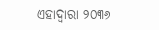ଏହାଦ୍ୱାରା ୨୦୩୬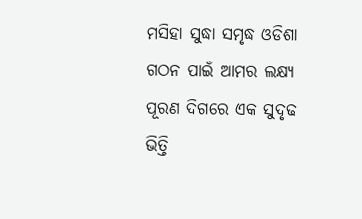ମସିହା ସୁଦ୍ଧା ସମୃଦ୍ଧ ଓଡିଶା ଗଠନ ପାଇଁ ଆମର ଲକ୍ଷ୍ୟ ପୂରଣ ଦିଗରେ ଏକ ସୁଦୃଢ ଭିତ୍ତି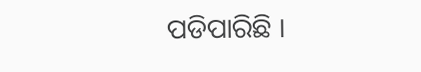ପଡିପାରିଛି ।